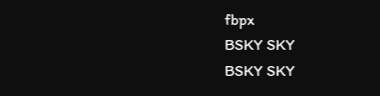fbpx
BSKY SKY
BSKY SKY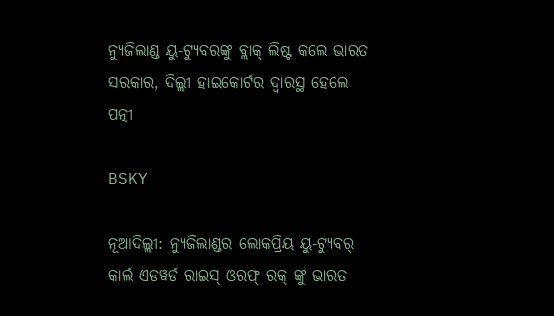ନ୍ୟୁଜିଲାଣ୍ଡ ୟୁ-ଟ୍ୟୁବରଙ୍କୁ ବ୍ଲାକ୍ ଲିଷ୍ଟ କଲେ ଭାରତ ସରକାର, ଦିଲ୍ଲୀ ହାଇକୋର୍ଟର ଦ୍ୱାରସ୍ଥ ହେଲେ ପତ୍ନୀ

BSKY

ନୂଆଦିଲ୍ଲୀ: ନ୍ୟୁଜିଲାଣ୍ଡର ଲୋକପ୍ରିୟ ୟୁ-ଟ୍ୟୁବର୍ କାର୍ଲ ଏଡୱର୍ଡ ରାଇସ୍ ଓରଫ୍ ରକ୍ ଙ୍କୁ ଭାରତ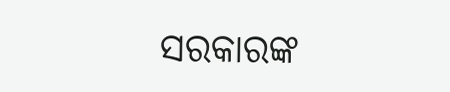ସରକାରଙ୍କ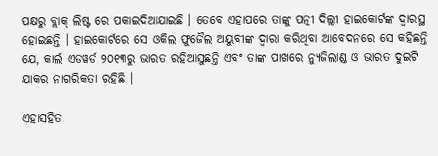ପକ୍ଷରୁ ବ୍ଲାକ୍ ଲିଷ୍ଟ ରେ ପକାଇଦିଆଯାଇଛି । ତେବେ ଏହାପରେ ତାଙ୍କୁ ପତ୍ନୀ ଦିଲ୍ଲୀ ହାଇକୋର୍ଟଙ୍କ ଦ୍ୱାରସ୍ଥ ହୋଇଛନ୍ତି । ହାଇକୋର୍ଟରେ ସେ ଓକିଲ ଫୁଜୈଲ ଅୟୁବୀଙ୍କ ଦ୍ୱାରା କରିଥିବା ଆବେଦନରେ ସେ କହିଛନ୍ତି ଯେ, କାର୍ଲ ଏଡୱର୍ଡ ୨୦୧୩ରୁ ଭାରତ ରହିଆସୁଛନ୍ତି ଏବଂ ତାଙ୍କ ପାଖରେ ନ୍ୟୁଜିଲାଣ୍ଡ ଓ ଭାରତ ଦୁଇଟି ଯାକର ନାଗରିକତା ରହିଛି ।

ଏହାସହିତ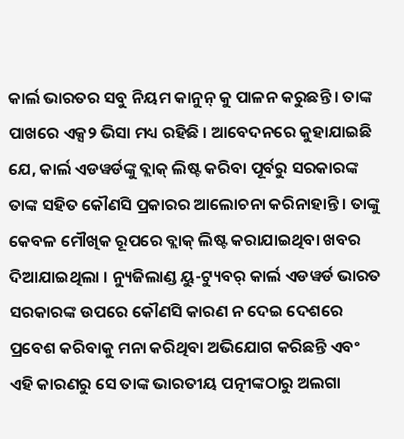କାର୍ଲ ଭାରତର ସବୁ ନିୟମ କାନୁନ୍ କୁ ପାଳନ କରୁଛନ୍ତି । ତାଙ୍କ ପାଖରେ ଏକ୍ସ୨ ଭିସା ମଧ୍ୟ ରହିଛି । ଆବେଦନରେ କୁହାଯାଇଛି ଯେ, କାର୍ଲ ଏଡୱର୍ଡଙ୍କୁ ବ୍ଲାକ୍ ଲିଷ୍ଟ କରିବା ପୂର୍ବରୁ ସରକାରଙ୍କ ତାଙ୍କ ସହିତ କୌଣସି ପ୍ରକାରର ଆଲୋଚନା କରିନାହାନ୍ତି । ତାଙ୍କୁ କେବଳ ମୌଖିକ ରୂପରେ ବ୍ଲାକ୍ ଲିଷ୍ଟ କରାଯାଇଥିବା ଖବର ଦିଆଯାଇଥିଲା । ନ୍ୟୁଜିଲାଣ୍ଡ ୟୁ-ଟ୍ୟୁବର୍ କାର୍ଲ ଏଡୱର୍ଡ ଭାରତ ସରକାରଙ୍କ ଉପରେ କୌଣସି କାରଣ ନ ଦେଇ ଦେଶରେ ପ୍ରବେଶ କରିବାକୁ ମନା କରିଥିବା ଅଭିଯୋଗ କରିଛନ୍ତି ଏବଂ ଏହି କାରଣରୁ ସେ ତାଙ୍କ ଭାରତୀୟ ପତ୍ନୀଙ୍କଠାରୁ ଅଲଗା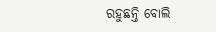ରହୁଛନ୍ତି ବୋଲି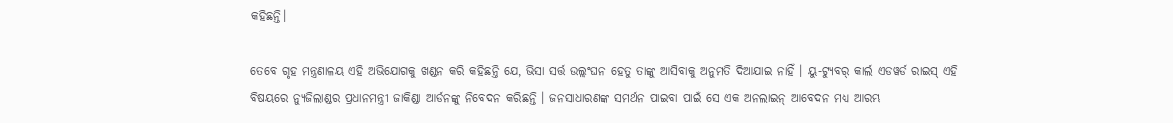କହିଛନ୍ତି।

ତେବେ ଗୃହ ମନ୍ତ୍ରଣାଳୟ ଏହି ଅଭିଯୋଗକୁ ଖଣ୍ଡନ କରି କହିଛନ୍ତି ଯେ, ଭିସା ସର୍ତ୍ତ ଉଲ୍ଲଂଘନ ହେତୁ ତାଙ୍କୁ ଆସିବାକୁ ଅନୁମତି ଦିଆଯାଇ ନାହିଁ । ୟୁ-ଟ୍ୟୁବର୍ କାର୍ଲ ଏଡୱର୍ଡ ରାଇସ୍ ଏହି ବିଷୟରେ ନ୍ୟୁଜିଲାଣ୍ଡର ପ୍ରଧାନମନ୍ତ୍ରୀ ଜାକିଣ୍ଡା ଆର୍ଡନଙ୍କୁ ନିବେଦନ କରିଛନ୍ତି । ଜନସାଧାରଣଙ୍କ ସମର୍ଥନ ପାଇବା ପାଇଁ ସେ ଏକ ଅନଲାଇନ୍ ଆବେଦନ ମଧ୍ୟ ଆରମ୍ଭ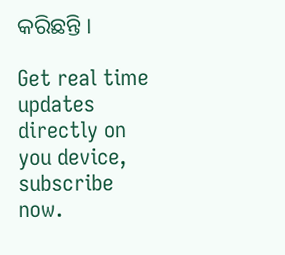କରିଛନ୍ତି ।

Get real time updates directly on you device, subscribe now.